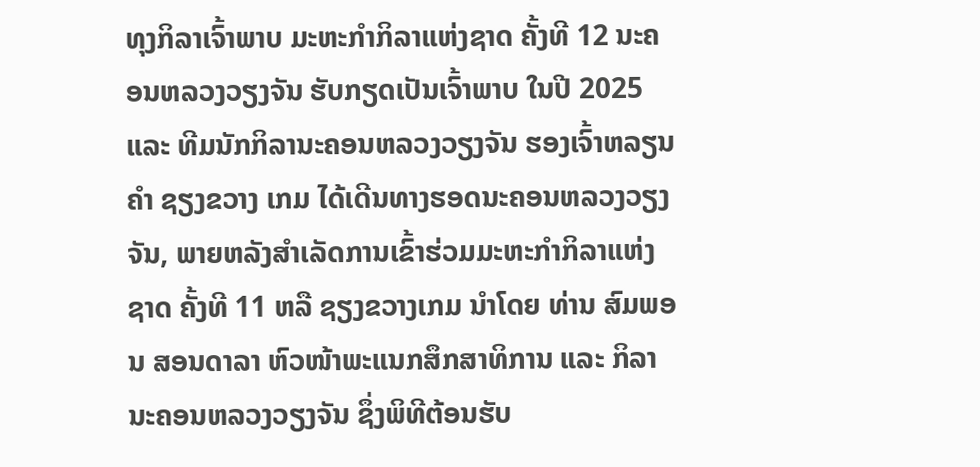ທຸງກິລາເຈົ້າພາບ ມະຫະກຳກິລາແຫ່ງຊາດ ຄັ້ງທີ 12 ນະຄອນຫລວງວຽງຈັນ ຮັບກຽດເປັນເຈົ້າພາບ ໃນປີ 2025 ແລະ ທີມນັກກິລານະຄອນຫລວງວຽງຈັນ ຮອງເຈົ້າຫລຽນຄຳ ຊຽງຂວາງ ເກມ ໄດ້ເດີນທາງຮອດນະຄອນຫລວງວຽງຈັນ, ພາຍຫລັງສຳເລັດການເຂົ້າຮ່ວມມະຫະກຳກິລາແຫ່ງຊາດ ຄັ້ງທີ 11 ຫລື ຊຽງຂວາງເກມ ນຳໂດຍ ທ່ານ ສົມພອນ ສອນດາລາ ຫົວໜ້າພະແນກສຶກສາທິການ ແລະ ກິລາ ນະຄອນຫລວງວຽງຈັນ ຊຶ່ງພິທີຕ້ອນຮັບ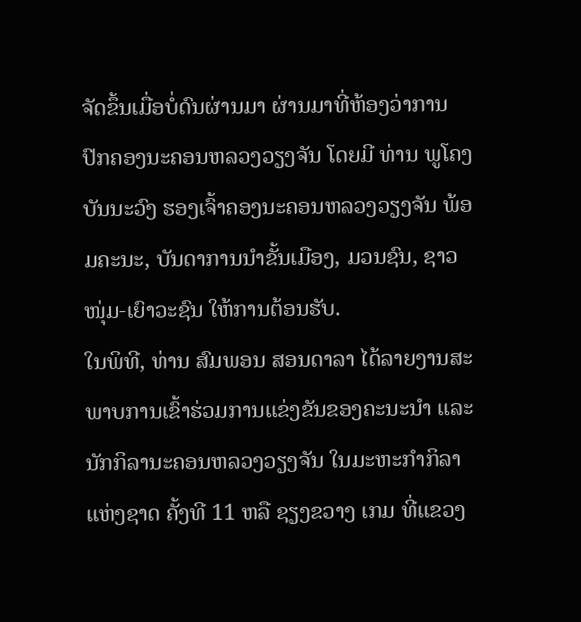ຈັດຂຶ້ນເມື່ອບໍ່ດົນຜ່ານມາ ຜ່ານມາທີ່ຫ້ອງວ່າການປົກຄອງນະຄອນຫລວງວຽງຈັນ ໂດຍມີ ທ່ານ ພູໂຄງ ບັນນະວົງ ຮອງເຈົ້າຄອງນະຄອນຫລວງວຽງຈັນ ພ້ອມຄະນະ, ບັນດາການນຳຂັ້ນເມືອງ, ມວນຊົນ, ຊາວໜຸ່ມ-ເຍົາວະຊົນ ໃຫ້ການຕ້ອນຮັບ.
ໃນພິທີ, ທ່ານ ສົມພອນ ສອນດາລາ ໄດ້ລາຍງານສະພາບການເຂົ້າຮ່ວມການແຂ່ງຂັນຂອງຄະນະນຳ ແລະ ນັກກິລານະຄອນຫລວງວຽງຈັນ ໃນມະຫະກຳກິລາແຫ່ງຊາດ ຄັ້ງທີ 11 ຫລື ຊຽງຂວາງ ເກມ ທີ່ແຂວງ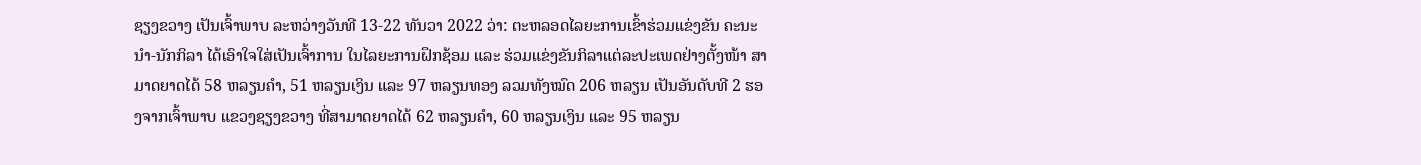ຊຽງຂວາງ ເປັນເຈົ້າພາບ ລະຫວ່າງວັນທີ 13-22 ທັນວາ 2022 ວ່າ: ຕະຫລອດໄລຍະການເຂົ້າຮ່ວມແຂ່ງຂັນ ຄະນະນຳ-ນັກກິລາ ໄດ້ເອົາໃຈໃສ່ເປັນເຈົ້າການ ໃນໄລຍະການຝຶກຊ້ອມ ແລະ ຮ່ວມແຂ່ງຂັນກິລາແຕ່ລະປະເພດຢ່າງຕັ້ງໜ້າ ສາມາດຍາດໄດ້ 58 ຫລຽນຄຳ, 51 ຫລຽນເງິນ ແລະ 97 ຫລຽນທອງ ລວມທັງໝົດ 206 ຫລຽນ ເປັນອັນດັບທີ 2 ຮອງຈາກເຈົ້າພາບ ແຂວງຊຽງຂວາງ ທີ່ສາມາດຍາດໄດ້ 62 ຫລຽນຄຳ, 60 ຫລຽນເງິນ ແລະ 95 ຫລຽນ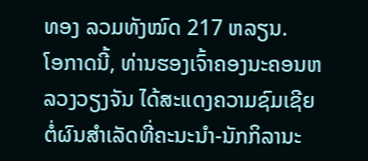ທອງ ລວມທັງໝົດ 217 ຫລຽນ.
ໂອກາດນີ້, ທ່ານຮອງເຈົ້າຄອງນະຄອນຫລວງວຽງຈັນ ໄດ້ສະແດງຄວາມຊົມເຊີຍຕໍ່ຜົນສຳເລັດທີ່ຄະນະນຳ-ນັກກິລານະ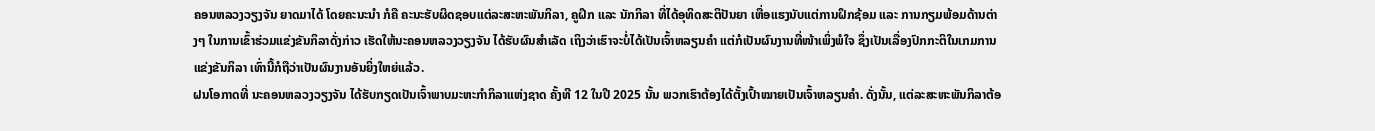ຄອນຫລວງວຽງຈັນ ຍາດມາໄດ້ ໂດຍຄະນະນຳ ກໍຄື ຄະນະຮັບຜິດຊອບແຕ່ລະສະຫະພັນກິລາ, ຄູຝຶກ ແລະ ນັກກິລາ ທີ່ໄດ້ອຸທິດສະຕິປັນຍາ ເຫື່ອແຮງນັບແຕ່ການຝຶກຊ້ອມ ແລະ ການກຽມພ້ອມດ້ານຕ່າງໆ ໃນການເຂົ້າຮ່ວມແຂ່ງຂັນກິລາດັ່ງກ່າວ ເຮັດໃຫ້ນະຄອນຫລວງວຽງຈັນ ໄດ້ຮັບຜົນສຳເລັດ ເຖິງວ່າເຮົາຈະບໍ່ໄດ້ເປັນເຈົ້າຫລຽນຄຳ ແຕ່ກໍເປັນຜົນງານທີ່ໜ້າເພິ່ງພໍໃຈ ຊຶ່ງເປັນເລື່ອງປົກກະຕິໃນເກມການແຂ່ງຂັນກິລາ ເທົ່ານີ້ກໍຖືວ່າເປັນຜົນງານອັນຍິ່ງໃຫຍ່ແລ້ວ.
ຝນໂອກາດທີ່ ນະຄອນຫລວງວຽງຈັນ ໄດ້ຮັບກຽດເປັນເຈົ້າພາບມະຫະກຳກິລາແຫ່ງຊາດ ຄັ້ງທີ 12 ໃນປີ 2025 ນັ້ນ ພວກເຮົາຕ້ອງໄດ້ຕັ້ງເປົ້າໝາຍເປັນເຈົ້າຫລຽນຄຳ. ດັ່ງນັ້ນ, ແຕ່ລະສະຫະພັນກິລາຕ້ອ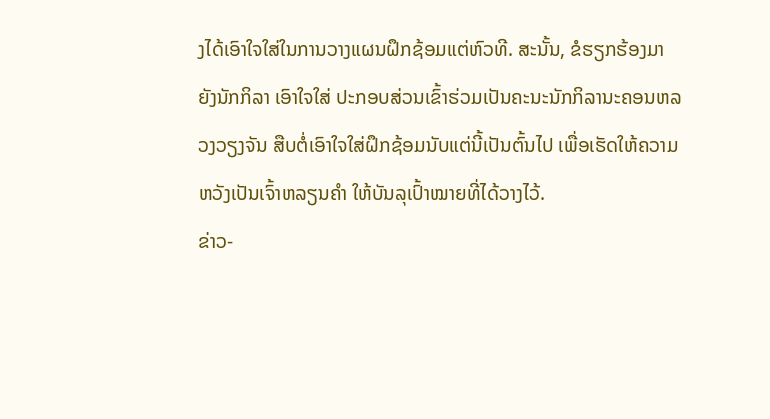ງໄດ້ເອົາໃຈໃສ່ໃນການວາງແຜນຝຶກຊ້ອມແຕ່ຫົວທີ. ສະນັ້ນ, ຂໍຮຽກຮ້ອງມາຍັງນັກກິລາ ເອົາໃຈໃສ່ ປະກອບສ່ວນເຂົ້າຮ່ວມເປັນຄະນະນັກກິລານະຄອນຫລວງວຽງຈັນ ສືບຕໍ່ເອົາໃຈໃສ່ຝຶກຊ້ອມນັບແຕ່ນີ້ເປັນຕົ້ນໄປ ເພື່ອເຮັດໃຫ້ຄວາມຫວັງເປັນເຈົ້າຫລຽນຄຳ ໃຫ້ບັນລຸເປົ້າໝາຍທີ່ໄດ້ວາງໄວ້.
ຂ່າວ-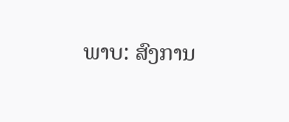ພາບ: ສົງການ